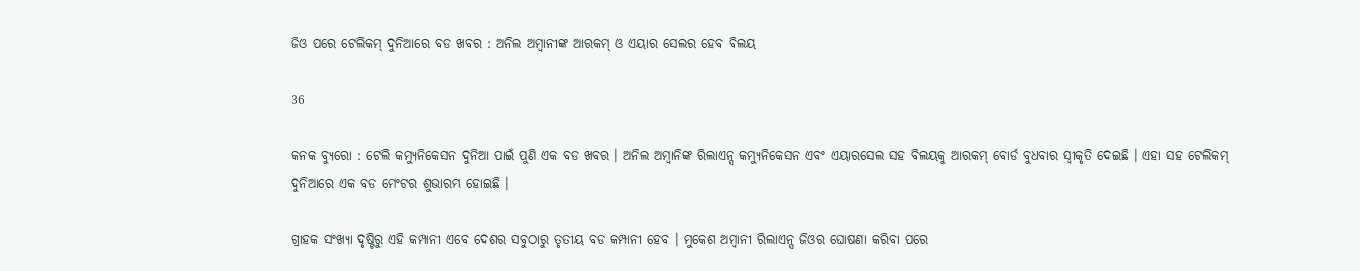ଜିଓ ପରେ ଟେଲିକମ୍ ଦୁନିଆରେ ବଡ ଖବର : ଅନିଲ ଅମ୍ବାନୀଙ୍କ ଆରକମ୍ ଓ ଏୟାର ସେଲର ହେବ ବିଲୟ

36

କନକ ବ୍ୟୁରୋ : ଟେଲି କମ୍ୟୁନିକେସନ ଦୁନିଆ ପାଇଁ ପୁଣି ଏକ ବଡ ଖବର । ଅନିଲ ଅମ୍ବାନିଙ୍କ ରିଲାଏନ୍ସ କମ୍ୟୁନିକେସନ ଏବଂ ଏୟାରସେଲ ସହ ବିଲୟକୁ ଆରକମ୍ ବୋର୍ଡ ବୁଧବାର ସ୍ୱୀକୃତି ଦେଇଛି । ଏହା ସହ ଟେଲିକମ୍ ଦୁନିଆରେ ଏକ ବଡ ମେଂଟର ଶୁଭାରମ୍ଭ ହୋଇଛି ।

ଗ୍ରାହକ ସଂଖ୍ୟା ଦୃଷ୍ଟିରୁ ଏହି କମ୍ପାନୀ ଏବେ ଦେଶର ସବୁଠାରୁ ତୃତୀୟ ବଡ କମ୍ପାନୀ ହେବ । ମୁକେଶ ଅମ୍ବାନୀ ରିଲାଏନ୍ସ ଜିଓର ଘୋଷଣା କରିବା ପରେ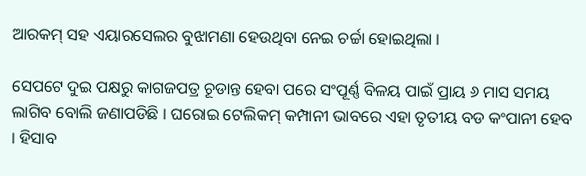ଆରକମ୍ ସହ ଏୟାରସେଲର ବୁଝାମଣା ହେଉଥିବା ନେଇ ଚର୍ଚ୍ଚା ହୋଇଥିଲା ।

ସେପଟେ ଦୁଇ ପକ୍ଷରୁ କାଗଜପତ୍ର ଚୂଡାନ୍ତ ହେବା ପରେ ସଂପୂର୍ଣ୍ଣ ବିଳୟ ପାଇଁ ପ୍ରାୟ ୬ ମାସ ସମୟ ଲାଗିବ ବୋଲି ଜଣାପଡିଛି । ଘରୋଇ ଟେଲିକମ୍ କମ୍ପାନୀ ଭାବରେ ଏହା ତୃତୀୟ ବଡ କଂପାନୀ ହେବ । ହିସାବ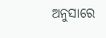ଅନୁସାରେ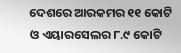ଦେଶରେ ଆରକମର ୧୧ କୋଟି ଓ ଏୟାରସେଲର ୮.୯ କୋଟି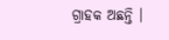ଗ୍ରାହକ ଅଛନ୍ତି ।